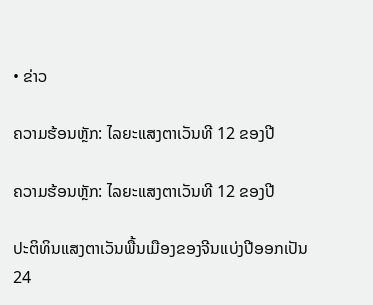• ຂ່າວ

ຄວາມຮ້ອນຫຼັກ: ໄລຍະແສງຕາເວັນທີ 12 ຂອງປີ

ຄວາມຮ້ອນຫຼັກ: ໄລຍະແສງຕາເວັນທີ 12 ຂອງປີ

ປະຕິທິນແສງຕາເວັນພື້ນເມືອງຂອງຈີນແບ່ງປີອອກເປັນ 24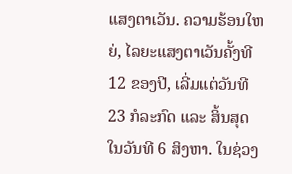ແສງຕາເວັນ. ຄວາມຮ້ອນໃຫຍ່, ໄລຍະແສງຕາເວັນຄັ້ງທີ 12 ຂອງປີ, ເລີ່ມແຕ່ວັນທີ 23 ກໍລະກົດ ແລະ ສິ້ນສຸດໃນວັນທີ 6 ສິງຫາ. ໃນຊ່ວງ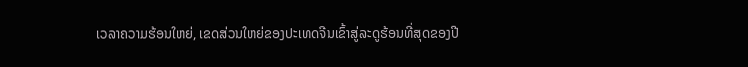ເວລາຄວາມຮ້ອນໃຫຍ່, ເຂດສ່ວນໃຫຍ່ຂອງປະເທດຈີນເຂົ້າສູ່ລະດູຮ້ອນທີ່ສຸດຂອງປີ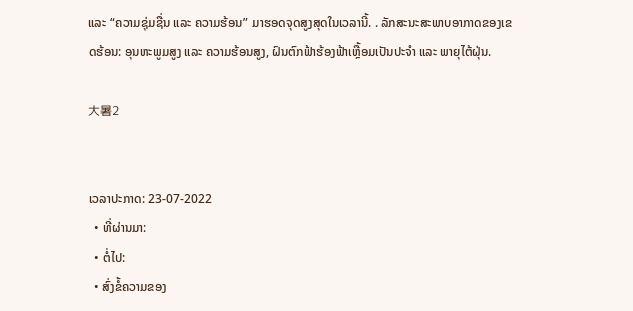ແລະ “ຄວາມຊຸ່ມຊື່ນ ແລະ ຄວາມຮ້ອນ” ມາຮອດຈຸດສູງສຸດໃນເວລານີ້. . ລັກສະນະສະພາບອາກາດຂອງເຂດຮ້ອນ: ອຸນຫະພູມສູງ ແລະ ຄວາມຮ້ອນສູງ, ຝົນຕົກຟ້າຮ້ອງຟ້າເຫຼື້ອມເປັນປະຈຳ ແລະ ພາຍຸໄຕ້ຝຸ່ນ.

大暑2


ເວລາປະກາດ: 23-07-2022
  • ທີ່ຜ່ານມາ:
  • ຕໍ່ໄປ:
  • ສົ່ງຂໍ້ຄວາມຂອງ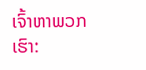ເຈົ້າຫາພວກເຮົາ: